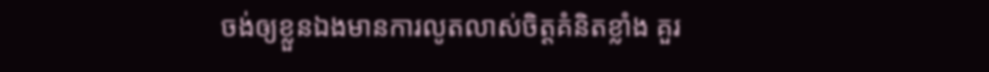ចង់ឲ្យខ្លួនឯងមានការលូតលាស់ចិត្តគំនិតខ្លាំង គួរ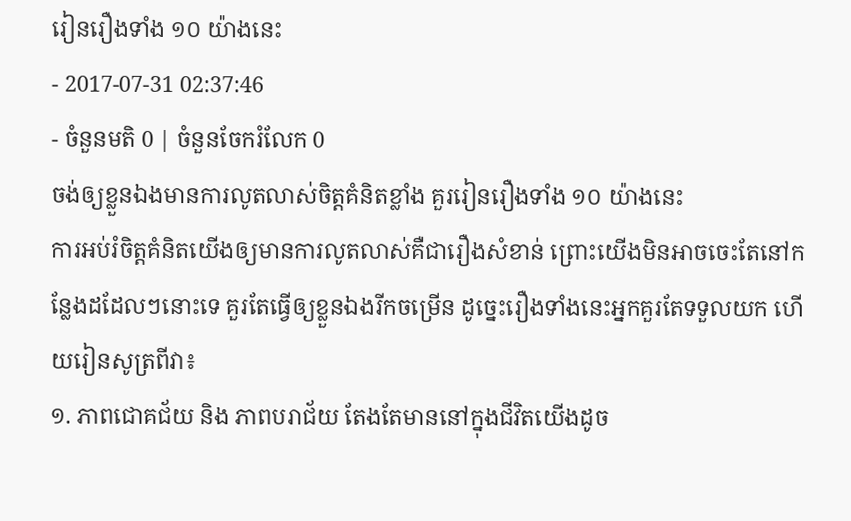រៀនរឿងទាំង ១០ យ៉ាងនេះ
- 2017-07-31 02:37:46
- ចំនួនមតិ 0 | ចំនួនចែករំលែក 0
ចង់ឲ្យខ្លួនឯងមានការលូតលាស់ចិត្តគំនិតខ្លាំង គួររៀនរឿងទាំង ១០ យ៉ាងនេះ
ការអប់រំចិត្តគំនិតយើងឲ្យមានការលូតលាស់គឺជារឿងសំខាន់ ព្រោះយើងមិនអាចចេះតែនៅកន្លែងដដែលៗនោះទេ គួរតែធ្វើឲ្យខ្លួនឯងរីកចម្រើន ដូច្នេះរឿងទាំងនេះអ្នកគួរតែទទួលយក ហើយរៀនសូត្រពីវា៖
១. ភាពជោគជ័យ និង ភាពបរាជ័យ តែងតែមាននៅក្នុងជីវិតយើងដូច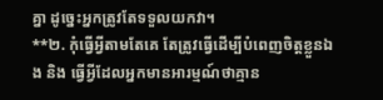គ្នា ដូច្នេះអ្នកត្រូវតែទទួលយកវា។
**២. កុំធ្វើអ្វីតាមតែគេ តែត្រូវធ្វើដើម្បីបំពេញចិត្តខ្លួនឯង និង ធ្វើអ្វីដែលអ្នកមានអារម្មណ៍ថាគ្មាន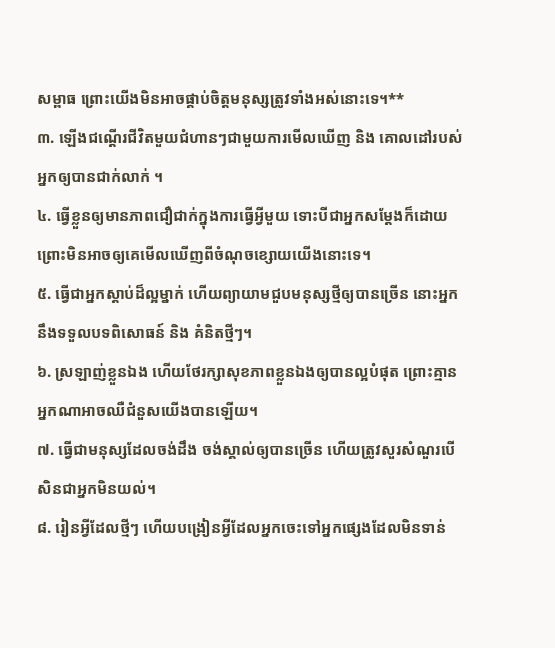សម្ពាធ ព្រោះយើងមិនអាចផ្គាប់ចិត្តមនុស្សត្រូវទាំងអស់នោះទេ។**
៣. ឡើងជណ្ដើរជីវិតមួយជំហានៗជាមួយការមើលឃើញ និង គោលដៅរបស់អ្នកឲ្យបានជាក់លាក់ ។
៤. ធ្វើខ្លួនឲ្យមានភាពជឿជាក់ក្នុងការធ្វើអ្វីមួយ ទោះបីជាអ្នកសម្ដែងក៏ដោយ ព្រោះមិនអាចឲ្យគេមើលឃើញពីចំណុចខ្សោយយើងនោះទេ។
៥. ធ្វើជាអ្នកស្ដាប់ដ៏ល្អម្នាក់ ហើយព្យាយាមជួបមនុស្សថ្មីឲ្យបានច្រើន នោះអ្នកនឹងទទួលបទពិសោធន៍ និង គំនិតថ្មីៗ។
៦. ស្រឡាញ់ខ្លួនឯង ហើយថែរក្សាសុខភាពខ្លួនឯងឲ្យបានល្អបំផុត ព្រោះគ្មានអ្នកណាអាចឈឺជំនួសយើងបានឡើយ។
៧. ធ្វើជាមនុស្សដែលចង់ដឹង ចង់ស្គាល់ឲ្យបានច្រើន ហើយត្រូវសួរសំណួរបើសិនជាអ្នកមិនយល់។
៨. រៀនអ្វីដែលថ្មីៗ ហើយបង្រៀនអ្វីដែលអ្នកចេះទៅអ្នកផ្សេងដែលមិនទាន់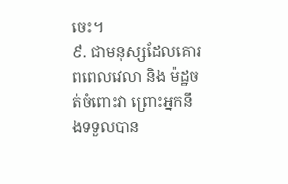ចេះ។
៩. ជាមនុស្សដែលគោរពពេលវេលា និង ម៉ដ្ឋចត់ចំពោះវា ព្រោះអ្នកនឹងទទួលបាន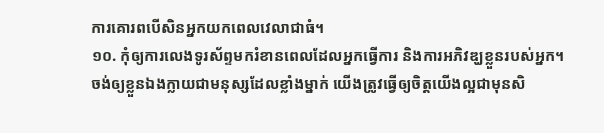ការគោរពបើសិនអ្នកយកពេលវេលាជាធំ។
១០. កុំឲ្យការលេងទូរស័ព្ទមករំខានពេលដែលអ្នកធ្វើការ និងការអភិវឌ្ឃខ្លួនរបស់អ្នក។
ចង់ឲ្យខ្លួនឯងក្លាយជាមនុស្សដែលខ្លាំងម្នាក់ យើងត្រូវធ្វើឲ្យចិត្តយើងល្អជាមុនសិ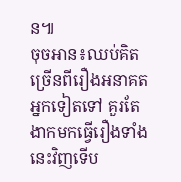ន៕
ចុចអាន៖ឈប់គិតច្រើនពីរឿងអនាគតអ្នកទៀតទៅ គួរតែងាកមកធ្វើរឿងទាំងនេះវិញទើប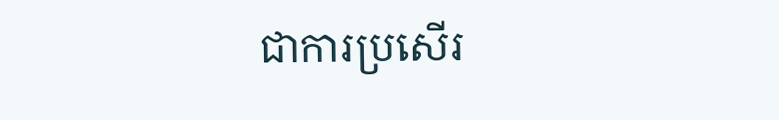ជាការប្រសើរ